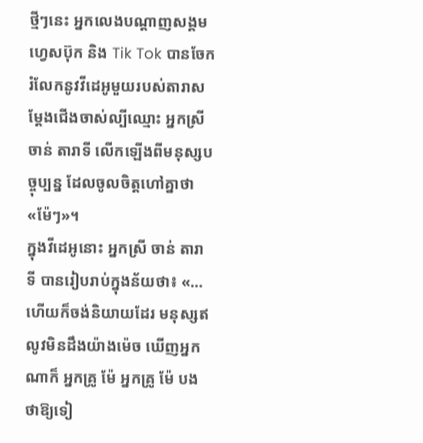ថ្មីៗនេះ អ្នកលេងបណ្តាញសង្គមហ្វេសប៊ុក និង Tik Tok បានចែករំលែកនូវវីដេអូមួយរបស់តារាសម្តែងជើងចាស់ល្បីឈ្មោះ អ្នកស្រី ចាន់ តារាទី លើកឡើងពីមនុស្សបច្ចុប្បន្ន ដែលចូលចិត្តហៅគ្នាថា «ម៉ែៗ»។
ក្នុងវីដេអូនោះ អ្នកស្រី ចាន់ តារាទី បានរៀបរាប់ក្នុងន័យថា៖ «… ហើយក៏ចង់និយាយដែរ មនុស្សឥលូវមិនដឹងយ៉ាងម៉េច ឃើញអ្នកណាក៏ អ្នកគ្រូ ម៉ែ អ្នកគ្រូ ម៉ែ បងថាឱ្យទៀ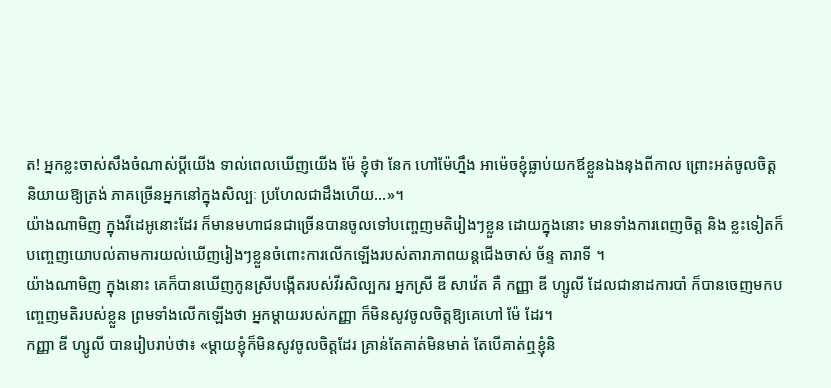ត! អ្នកខ្លះចាស់សឹងចំណាស់ប្តីយើង ទាល់ពេលឃើញយើង ម៉ែ ខ្ញុំថា នែក ហៅម៉ែហ្នឹង អាម៉េចខ្ញុំធ្លាប់យកឪខ្លួនឯងនុងពីកាល ព្រោះអត់ចូលចិត្ត និយាយឱ្យត្រង់ ភាគច្រើនអ្នកនៅក្នុងសិល្បៈ ប្រហែលជាដឹងហើយ…»។
យ៉ាងណាមិញ ក្នុងវីដេអូនោះដែរ ក៏មានមហាជនជាច្រើនបានចូលទៅបញ្ចេញមតិរៀងៗខ្លួន ដោយក្នុងនោះ មានទាំងការពេញចិត្ត និង ខ្លះទៀតក៏បញ្ចេញយោបល់តាមការយល់ឃើញរៀងៗខ្លួនចំពោះការលើកឡើងរបស់តារាភាពយន្តជើងចាស់ ច័ន្ទ តារាទី ។
យ៉ាងណាមិញ ក្នុងនោះ គេក៏បានឃើញកូនស្រីបង្កើតរបស់វីរសិល្បករ អ្នកស្រី ឌី សាវ៉េត គឺ កញ្ញា ឌី ហ្សូលី ដែលជានាដការបាំ ក៏បានចេញមកបញ្ចេញមតិរបស់ខ្លួន ព្រមទាំងលើកឡើងថា អ្នកម្តាយរបស់កញ្ញា ក៏មិនសូវចូលចិត្តឱ្យគេហៅ ម៉ែ ដែរ។
កញ្ញា ឌី ហ្សូលី បានរៀបរាប់ថា៖ «ម្តាយខ្ញុំក៏មិនសូវចូលចិត្តដែរ គ្រាន់តែគាត់មិនមាត់ តែបើគាត់ឮខ្ញុំនិ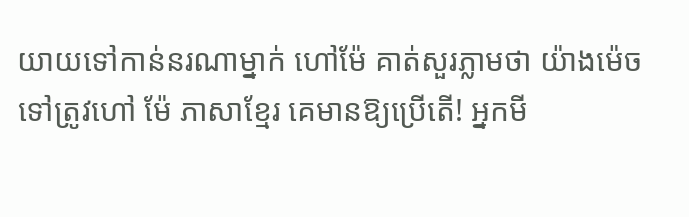យាយទៅកាន់នរណាម្នាក់ ហៅម៉ែ គាត់សួរភ្លាមថា យ៉ាងម៉េចទៅត្រូវហៅ ម៉ែ ភាសាខ្មែរ គេមានឱ្យប្រើតើ! អ្នកមី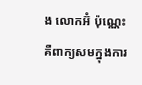ង លោកអ៊ំ ប៉ុណ្ណេះ គឺពាក្យសមក្នុងការ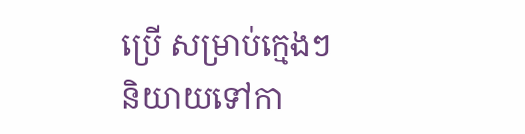ប្រើ សម្រាប់ក្មេងៗនិយាយទៅកា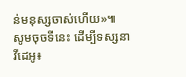ន់មនុស្សចាស់ហើយ»៕
សូមចុចទីនេះ ដើម្បីទស្សនាវីដេអូ៖